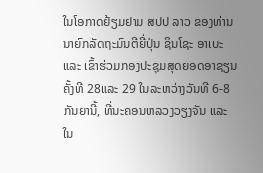ໃນໂອກາດຢ້ຽມຢາມ ສປປ ລາວ ຂອງທ່ານນາຍົກລັດຖະມົນຕີຍີ່ປຸ່ນ ຊິນໂຊະ ອາເບະ ແລະ ເຂົ້າຮ່ວມກອງປະຊຸມສຸດຍອດອາຊຽນຄັ້ງທີ 28ແລະ 29 ໃນລະຫວ່າງວັນທີ 6-8 ກັນຍານີ້, ທີ່ນະຄອນຫລວງວຽງຈັນ ແລະ ໃນ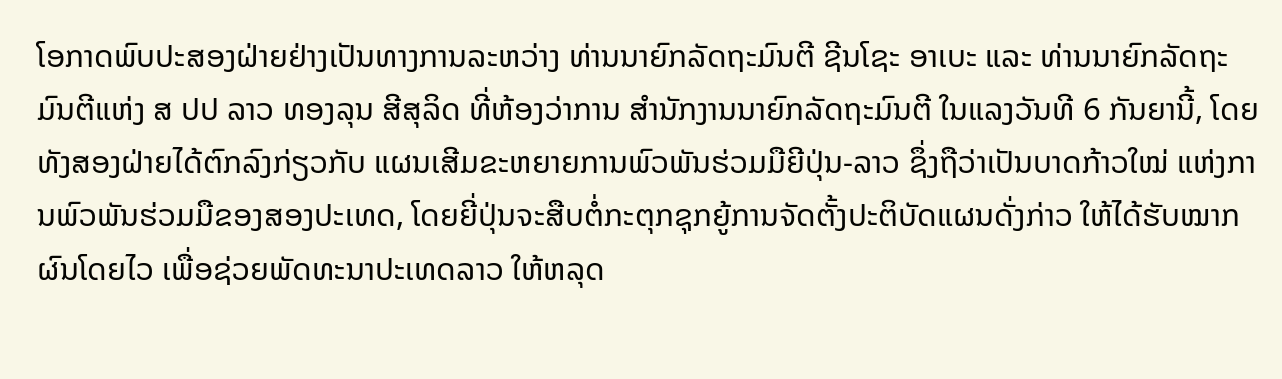ໂອກາດພົບປະສອງຝ່າຍຢ່າງເປັນທາງການລະຫວ່າງ ທ່ານນາຍົກລັດຖະມົນຕີ ຊີນໂຊະ ອາເບະ ແລະ ທ່ານນາຍົກລັດຖະມົນຕີແຫ່ງ ສ ປປ ລາວ ທອງລຸນ ສີສຸລິດ ທີ່ຫ້ອງວ່າການ ສໍານັກງານນາຍົກລັດຖະມົນຕີ ໃນແລງວັນທີ 6 ກັນຍານີ້, ໂດຍທັງສອງຝ່າຍໄດ້ຕົກລົງກ່ຽວກັບ ແຜນເສີມຂະຫຍາຍການພົວພັນຮ່ວມມືຍີປຸ່ນ-ລາວ ຊຶ່ງຖືວ່າເປັນບາດກ້າວໃໝ່ ແຫ່ງການພົວພັນຮ່ວມມືຂອງສອງປະເທດ, ໂດຍຍີ່ປຸ່ນຈະສືບຕໍ່ກະຕຸກຊຸກຍູ້ການຈັດຕັ້ງປະຕິບັດແຜນດັ່ງກ່າວ ໃຫ້ໄດ້ຮັບໝາກຜົນໂດຍໄວ ເພື່ອຊ່ວຍພັດທະນາປະເທດລາວ ໃຫ້ຫລຸດ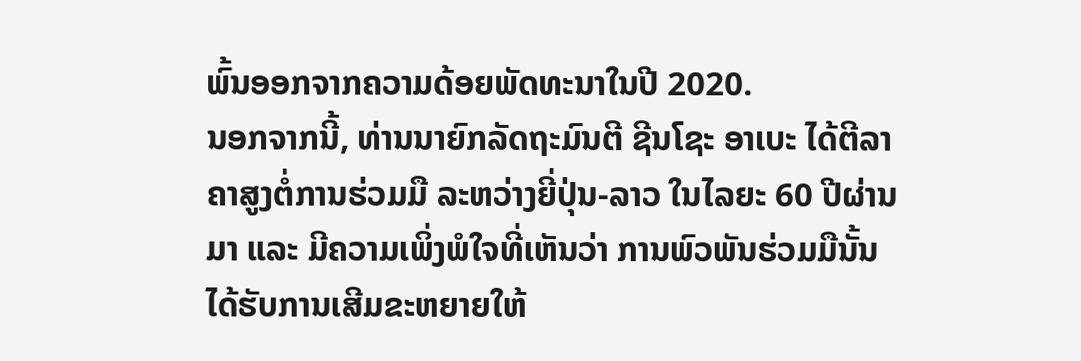ພົ້ນອອກຈາກຄວາມດ້ອຍພັດທະນາໃນປີ 2020.
ນອກຈາກນີ້, ທ່ານນາຍົກລັດຖະມົນຕີ ຊີນໂຊະ ອາເບະ ໄດ້ຕີລາຄາສູງຕໍ່ການຮ່ວມມື ລະຫວ່າງຍີ່ປຸ່ນ-ລາວ ໃນໄລຍະ 60 ປີຜ່ານມາ ແລະ ມີຄວາມເພິ່ງພໍໃຈທີ່ເຫັນວ່າ ການພົວພັນຮ່ວມມືນັ້ນ ໄດ້ຮັບການເສີມຂະຫຍາຍໃຫ້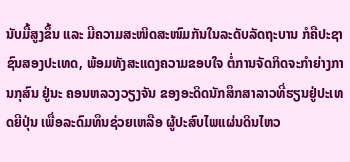ນັບມື້ສູງຂຶ້ນ ແລະ ມີຄວາມສະໜິດສະໜົມກັນໃນລະດັບລັດຖະບານ ກໍຄືປະຊາຊົນສອງປະເທດ, ພ້ອມທັງສະແດງຄວາມຂອບໃຈ ຕໍ່ການຈັດກິດຈະກໍາຍ່າງການກຸສົນ ຢູ່ນະ ຄອນຫລວງວຽງຈັນ ຂອງອະດິດນັກສຶກສາລາວທີ່ຮຽນຢູ່ປະເທດຍີປຸ່ນ ເພື່ອລະດົມທຶນຊ່ວຍເຫລືອ ຜູ້ປະສົບໄພແຜ່ນດິນໄຫວ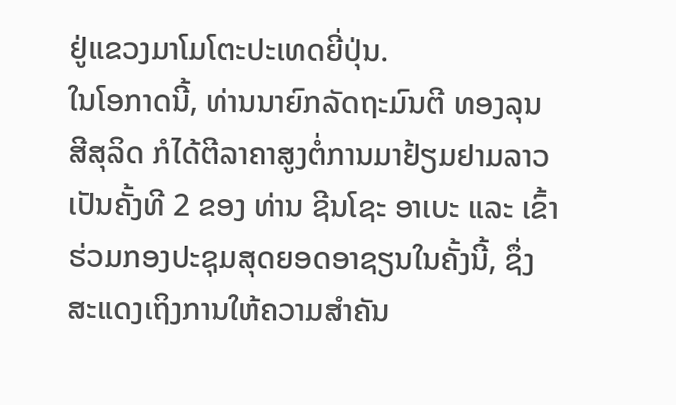ຢູ່ແຂວງມາໂມໂຕະປະເທດຍີ່ປຸ່ນ.
ໃນໂອກາດນີ້, ທ່ານນາຍົກລັດຖະມົນຕີ ທອງລຸນ ສີສຸລິດ ກໍໄດ້ຕີລາຄາສູງຕໍ່ການມາຢ້ຽມຢາມລາວ ເປັນຄັ້ງທີ 2 ຂອງ ທ່ານ ຊີນໂຊະ ອາເບະ ແລະ ເຂົ້າຮ່ວມກອງປະຊຸມສຸດຍອດອາຊຽນໃນຄັ້ງນີ້, ຊຶ່ງສະແດງເຖິງການໃຫ້ຄວາມສໍາຄັນ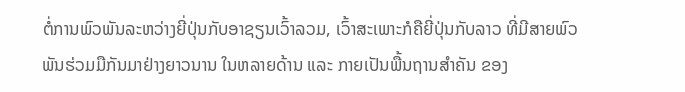ຕໍ່ການພົວພັນລະຫວ່າງຍີ່ປຸ່ນກັບອາຊຽນເວົ້າລວມ, ເວົ້າສະເພາະກໍຄືຍີ່ປຸ່ນກັບລາວ ທີ່ມີສາຍພົວພັນຮ່ວມມືກັນມາຢ່າງຍາວນານ ໃນຫລາຍດ້ານ ແລະ ກາຍເປັນພື້ນຖານສໍາຄັນ ຂອງ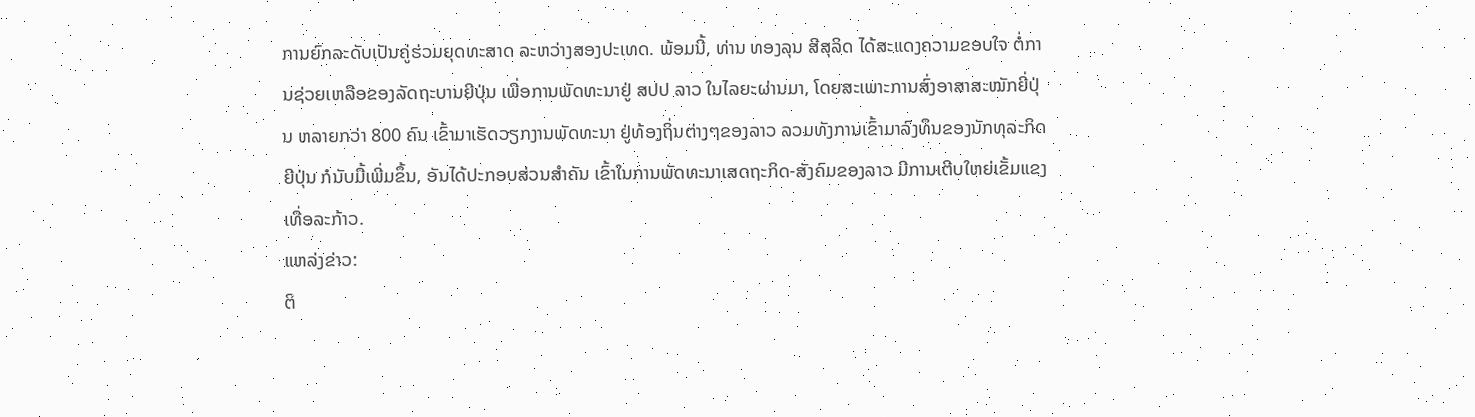ການຍົກລະດັບເປັນຄູ່ຮ່ວມຍຸດທະສາດ ລະຫວ່າງສອງປະເທດ. ພ້ອມນີ້, ທ່ານ ທອງລຸນ ສີສຸລິດ ໄດ້ສະແດງຄວາມຂອບໃຈ ຕໍ່ການຊ່ວຍເຫລືອຂອງລັດຖະບານຍີປຸ່ນ ເພື່ອການພັດທະນາຢູ່ ສປປ ລາວ ໃນໄລຍະຜ່ານມາ, ໂດຍສະເພາະການສົ່ງອາສາສະໝັກຍີ່ປຸ່ນ ຫລາຍກວ່າ 800 ຄົນ ເຂົ້າມາເຮັດວຽກງານພັດທະນາ ຢູ່ທ້ອງຖິ່ນຕ່າງໆຂອງລາວ ລວມທັງການເຂົ້າມາລົງທຶນຂອງນັກທຸລະກິດຍີປຸ່ນ ກໍນັບມື້ເພີ່ມຂຶ້ນ, ອັນໄດ້ປະກອບສ່ວນສໍາຄັນ ເຂົ້າໃນການພັດທະນາເສດຖະກິດ-ສັງຄົມຂອງລາວ ມີການເຕີບໃຫຍ່ເຂັ້ມແຂງເທື່ອລະກ້າວ.
ແຫລ່ງຂ່າວ:
ຕິ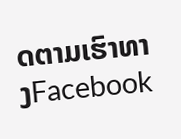ດຕາມເຮົາທາງFacebook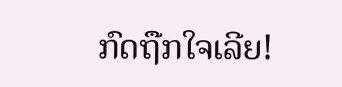ກົດຖືກໃຈເລີຍ!